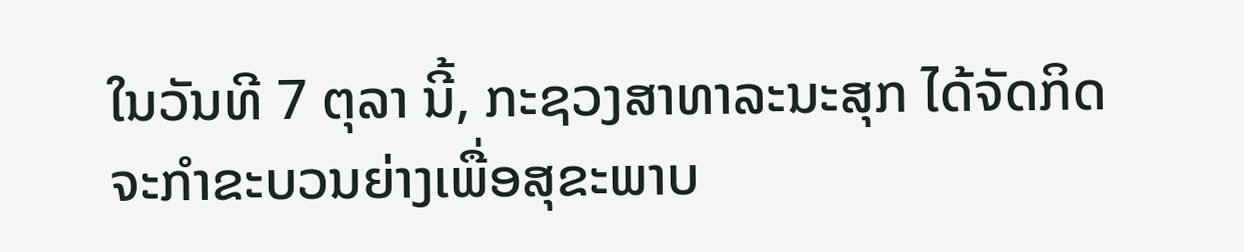ໃນວັນທີ 7 ຕຸລາ ນີ້, ກະຊວງສາທາລະນະສຸກ ໄດ້ຈັດກິດຈະກຳຂະບວນຍ່າງເພື່ອສຸຂະພາບ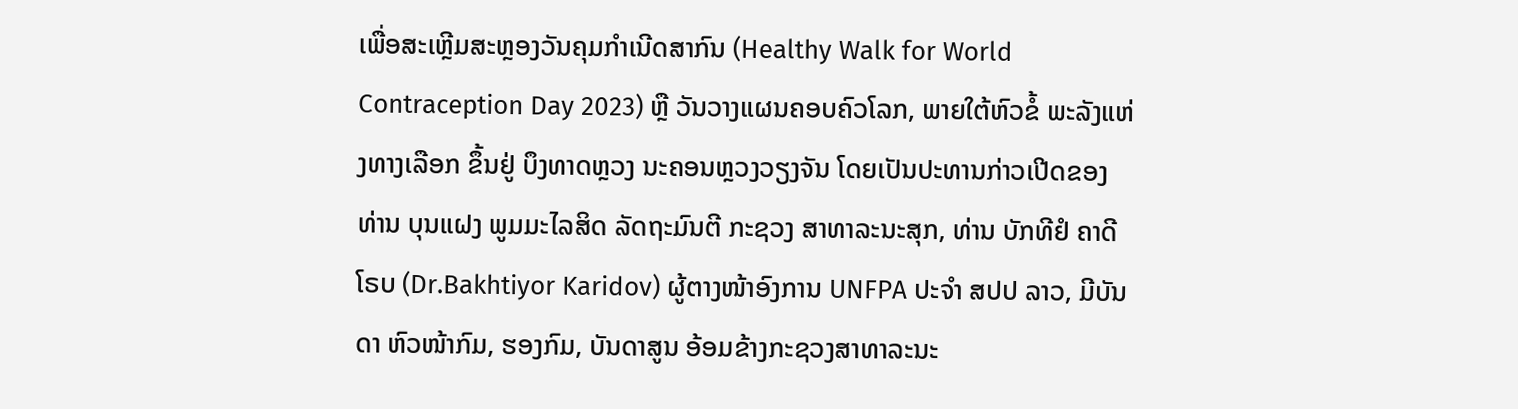ເພື່ອສະເຫຼີມສະຫຼອງວັນຄຸມກຳເນີດສາກົນ (Healthy Walk for World Contraception Day 2023) ຫຼື ວັນວາງແຜນຄອບຄົວໂລກ, ພາຍໃຕ້ຫົວຂໍ້ ພະລັງແຫ່ງທາງເລືອກ ຂຶ້ນຢູ່ ບຶງທາດຫຼວງ ນະຄອນຫຼວງວຽງຈັນ ໂດຍເປັນປະທານກ່າວເປີດຂອງ ທ່ານ ບຸນແຝງ ພູມມະໄລສິດ ລັດຖະມົນຕີ ກະຊວງ ສາທາລະນະສຸກ, ທ່ານ ບັກທີຢໍ ຄາດີໂຣບ (Dr.Bakhtiyor Karidov) ຜູ້ຕາງໜ້າອົງການ UNFPA ປະຈຳ ສປປ ລາວ, ມີບັນດາ ຫົວໜ້າກົມ, ຮອງກົມ, ບັນດາສູນ ອ້ອມຂ້າງກະຊວງສາທາລະນະ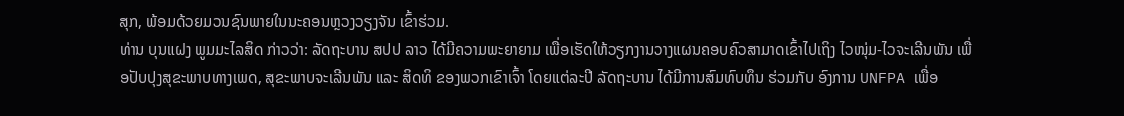ສຸກ, ພ້ອມດ້ວຍມວນຊົນພາຍໃນນະຄອນຫຼວງວຽງຈັນ ເຂົ້າຮ່ວມ.
ທ່ານ ບຸນແຝງ ພູມມະໄລສິດ ກ່າວວ່າ: ລັດຖະບານ ສປປ ລາວ ໄດ້ມີຄວາມພະຍາຍາມ ເພື່ອເຮັດໃຫ້ວຽກງານວາງແຜນຄອບຄົວສາມາດເຂົ້າໄປເຖິງ ໄວໜຸ່ມ-ໄວຈະເລີນພັນ ເພື່ອປັບປຸງສຸຂະພາບທາງເພດ, ສຸຂະພາບຈະເລີນພັນ ແລະ ສິດທິ ຂອງພວກເຂົາເຈົ້າ ໂດຍແຕ່ລະປີ ລັດຖະບານ ໄດ້ມີການສົມທົບທຶນ ຮ່ວມກັບ ອົງການ UNFPA ເພື່ອ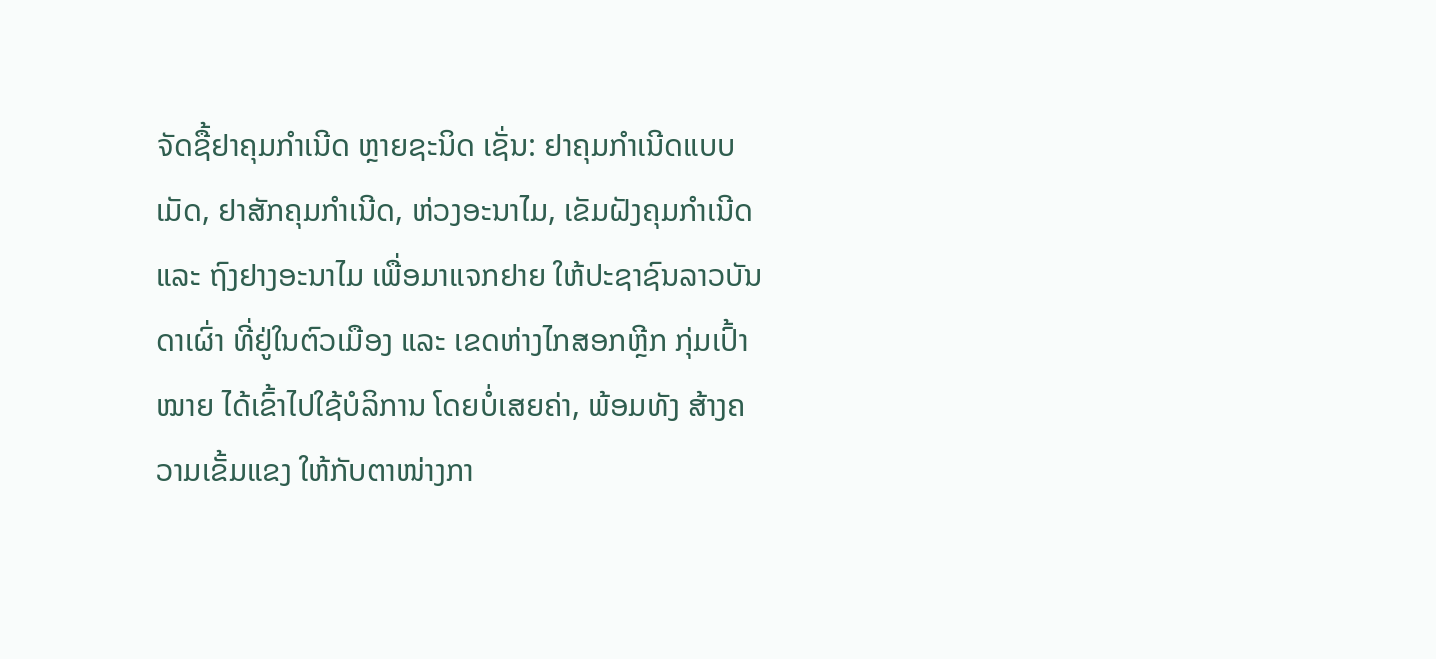ຈັດຊື້ຢາຄຸມກໍາເນີດ ຫຼາຍຊະນິດ ເຊັ່ນ: ຢາຄຸມກໍາເນີດແບບເມັດ, ຢາສັກຄຸມກໍາເນີດ, ຫ່ວງອະນາໄມ, ເຂັມຝັງຄຸມກໍາເນີດ ແລະ ຖົງຢາງອະນາໄມ ເພື່ອມາແຈກຢາຍ ໃຫ້ປະຊາຊົນລາວບັນດາເຜົ່າ ທີ່ຢູ່ໃນຕົວເມືອງ ແລະ ເຂດຫ່າງໄກສອກຫຼີກ ກຸ່ມເປົ້າໝາຍ ໄດ້ເຂົ້າໄປໃຊ້ບໍລິການ ໂດຍບໍ່ເສຍຄ່າ, ພ້ອມທັງ ສ້າງຄວາມເຂັ້ມແຂງ ໃຫ້ກັບຕາໜ່າງກາ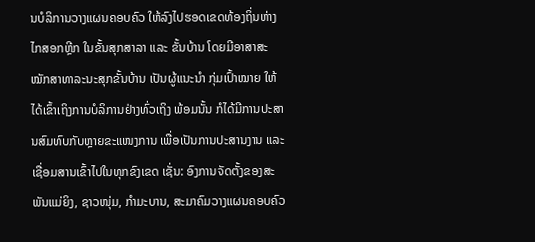ນບໍລິການວາງແຜນຄອບຄົວ ໃຫ້ລົງໄປຮອດເຂດທ້ອງຖິ່ນຫ່າງໄກສອກຫຼີກ ໃນຂັ້ນສຸກສາລາ ແລະ ຂັ້ນບ້ານ ໂດຍມີອາສາສະໝັກສາທາລະນະສຸກຂັ້ນບ້ານ ເປັນຜູ້ແນະນຳ ກຸ່ມເປົ້າໝາຍ ໃຫ້ໄດ້ເຂົ້າເຖິງການບໍລິການຢ່າງທົ່ວເຖິງ ພ້ອມນັ້ນ ກໍໄດ້ມີການປະສານສົມທົບກັບຫຼາຍຂະແໜງການ ເພື່ອເປັນການປະສານງານ ແລະ ເຊື່ອມສານເຂົ້າໄປໃນທຸກຂົງເຂດ ເຊັ່ນ: ອົງການຈັດຕັ້ງຂອງສະພັນແມ່ຍິງ, ຊາວໜຸ່ມ, ກຳມະບານ, ສະມາຄົມວາງແຜນຄອບຄົວ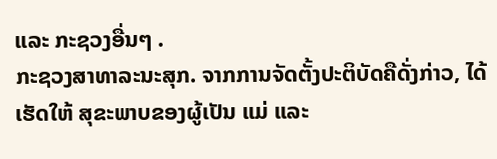ແລະ ກະຊວງອື່ນໆ .
ກະຊວງສາທາລະນະສຸກ. ຈາກການຈັດຕັ້ງປະຕິບັດຄືດັ່ງກ່າວ, ໄດ້ເຮັດໃຫ້ ສຸຂະພາບຂອງຜູ້ເປັນ ແມ່ ແລະ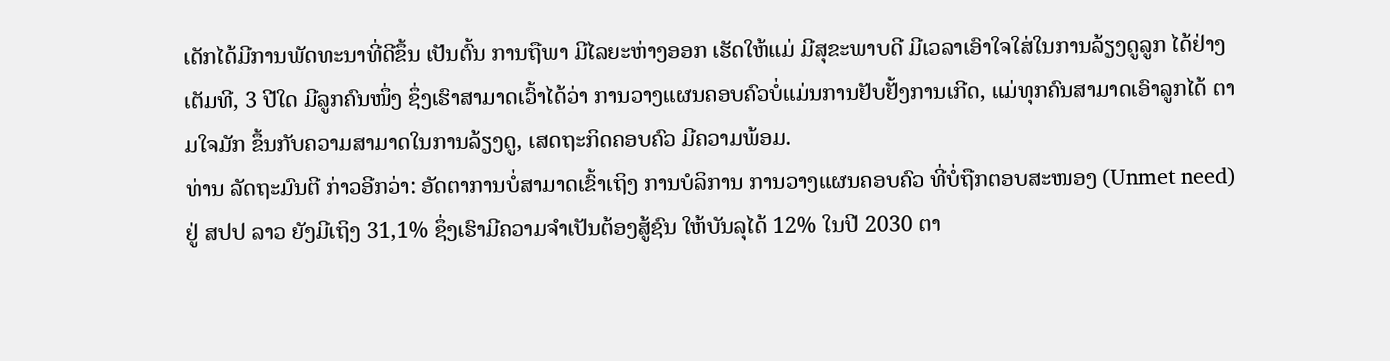ເດັກໄດ້ມີການພັດທະນາທີ່ດີຂຶ້ນ ເປັນຕົ້ນ ການຖືພາ ມີໄລຍະຫ່າງອອກ ເຮັດໃຫ້ແມ່ ມີສຸຂະພາບດີ ມີເວລາເອົາໃຈໃສ່ໃນການລ້ຽງດູລູກ ໄດ້ຢ່າງເຕັມທີ, 3 ປີໃດ ມີລູກຄົນໜຶ່ງ ຊຶ່ງເຮົາສາມາດເວົ້າໄດ້ວ່າ ການວາງແຜນຄອບຄົວບໍ່ແມ່ນການຢັບຢັ້ງການເກີດ, ແມ່ທຸກຄົນສາມາດເອົາລູກໄດ້ ຕາມໃຈມັກ ຂຶ້ນກັບຄວາມສາມາດໃນການລ້ຽງດູ, ເສດຖະກິດຄອບຄົວ ມີຄວາມພ້ອມ.
ທ່ານ ລັດຖະມົນຕີ ກ່າວອີກວ່າ: ອັດຕາການບໍ່ສາມາດເຂົ້າເຖິງ ການບໍລິການ ການວາງແຜນຄອບຄົວ ທີ່ບໍ່ຖືກຕອບສະໜອງ (Unmet need) ຢູ່ ສປປ ລາວ ຍັງມີເຖິງ 31,1% ຊຶ່ງເຮົາມີຄວາມຈຳເປັນຕ້ອງສູ້ຊົນ ໃຫ້ບັນລຸໄດ້ 12% ໃນປີ 2030 ຕາ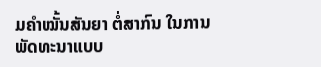ມຄຳໝັ້ນສັນຍາ ຕໍ່ສາກົນ ໃນການພັດທະນາແບບ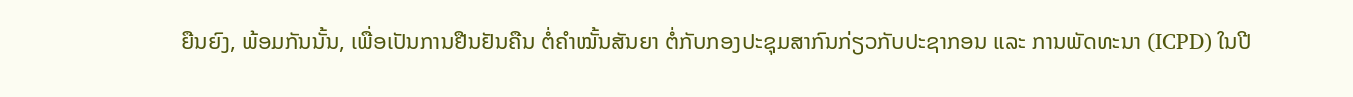ຍືນຍົງ, ພ້ອມກັນນັ້ນ, ເພື່ອເປັນການຢືນຢັນຄືນ ຕໍ່ຄຳໝັ້ນສັນຍາ ຕໍ່ກັບກອງປະຊຸມສາກົນກ່ຽວກັບປະຊາກອນ ແລະ ການພັດທະນາ (ICPD) ໃນປີ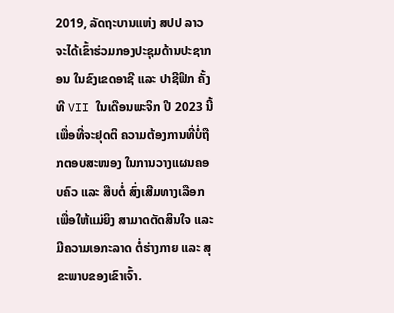2019, ລັດຖະບານແຫ່ງ ສປປ ລາວ ຈະໄດ້ເຂົ້າຮ່ວມກອງປະຊຸມດ້ານປະຊາກອນ ໃນຂົງເຂດອາຊີ ແລະ ປາຊີຟິກ ຄັ້ງທີ VII ໃນເດືອນພະຈິກ ປີ 2023 ນີ້ເພື່ອທີ່ຈະຢຸດຕິ ຄວາມຕ້ອງການທີ່ບໍ່ຖືກຕອບສະໜອງ ໃນການວາງແຜນຄອບຄົວ ແລະ ສືບຕໍ່ ສົ່ງເສີມທາງເລືອກ ເພື່ອໃຫ້ແມ່ຍິງ ສາມາດຕັດສິນໃຈ ແລະ ມີຄວາມເອກະລາດ ຕໍ່ຮ່າງກາຍ ແລະ ສຸຂະພາບຂອງເຂົາເຈົ້າ.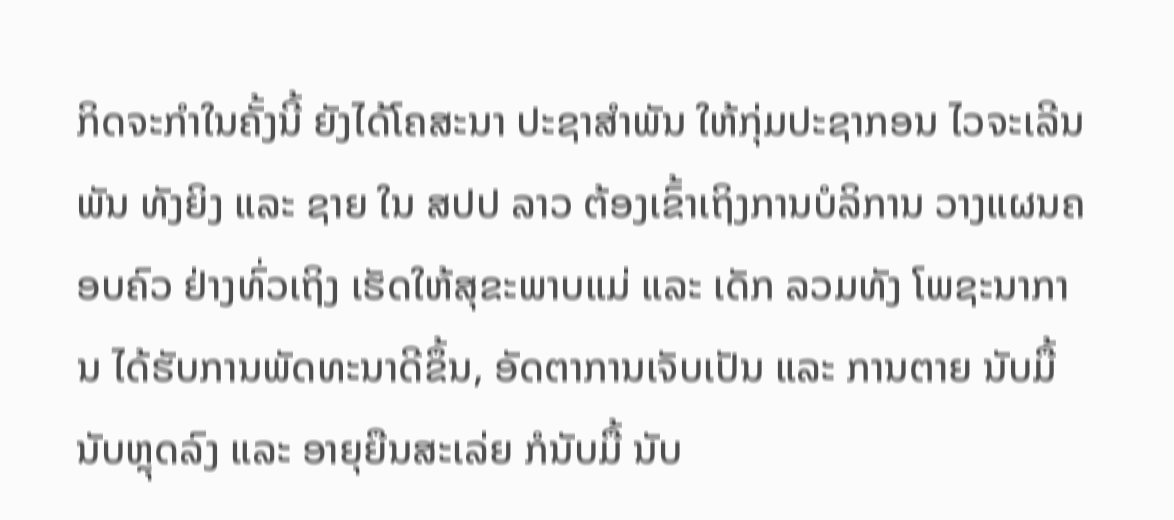ກິດຈະກຳໃນຄັ້ງນີ້ ຍັງໄດ້ໂຄສະນາ ປະຊາສຳພັນ ໃຫ້ກຸ່ມປະຊາກອນ ໄວຈະເລີນພັນ ທັງຍິງ ແລະ ຊາຍ ໃນ ສປປ ລາວ ຕ້ອງເຂົ້າເຖິງການບໍລິການ ວາງແຜນຄອບຄົວ ຢ່າງທົ່ວເຖິງ ເຮັດໃຫ້ສຸຂະພາບແມ່ ແລະ ເດັກ ລວມທັງ ໂພຊະນາການ ໄດ້ຮັບການພັດທະນາດີຂຶ້ນ, ອັດຕາການເຈັບເປັນ ແລະ ການຕາຍ ນັບມື້ ນັບຫຼຸດລົງ ແລະ ອາຍຸຍືນສະເລ່ຍ ກໍນັບມື້ ນັບ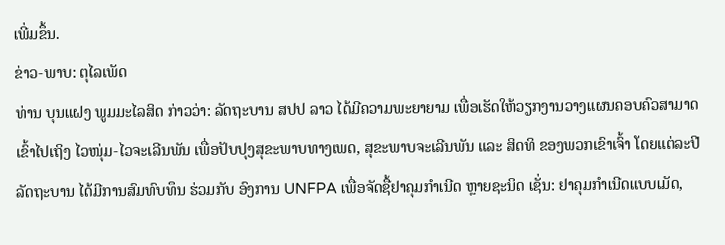ເພີ່ມຂຶ້ນ.
ຂ່າວ-ພາບ: ຕຸໄລເພັດ
ທ່ານ ບຸນແຝງ ພູມມະໄລສິດ ກ່າວວ່າ: ລັດຖະບານ ສປປ ລາວ ໄດ້ມີຄວາມພະຍາຍາມ ເພື່ອເຮັດໃຫ້ວຽກງານວາງແຜນຄອບຄົວສາມາດເຂົ້າໄປເຖິງ ໄວໜຸ່ມ-ໄວຈະເລີນພັນ ເພື່ອປັບປຸງສຸຂະພາບທາງເພດ, ສຸຂະພາບຈະເລີນພັນ ແລະ ສິດທິ ຂອງພວກເຂົາເຈົ້າ ໂດຍແຕ່ລະປີ ລັດຖະບານ ໄດ້ມີການສົມທົບທຶນ ຮ່ວມກັບ ອົງການ UNFPA ເພື່ອຈັດຊື້ຢາຄຸມກໍາເນີດ ຫຼາຍຊະນິດ ເຊັ່ນ: ຢາຄຸມກໍາເນີດແບບເມັດ,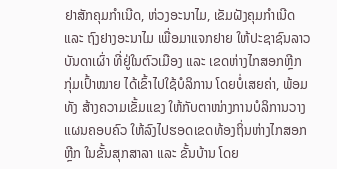ຢາສັກຄຸມກໍາເນີດ, ຫ່ວງອະນາໄມ, ເຂັມຝັງຄຸມກໍາເນີດ ແລະ ຖົງຢາງອະນາໄມ ເພື່ອມາແຈກຢາຍ ໃຫ້ປະຊາຊົນລາວບັນດາເຜົ່າ ທີ່ຢູ່ໃນຕົວເມືອງ ແລະ ເຂດຫ່າງໄກສອກຫຼີກ ກຸ່ມເປົ້າໝາຍ ໄດ້ເຂົ້າໄປໃຊ້ບໍລິການ ໂດຍບໍ່ເສຍຄ່າ, ພ້ອມທັງ ສ້າງຄວາມເຂັ້ມແຂງ ໃຫ້ກັບຕາໜ່າງການບໍລິການວາງແຜນຄອບຄົວ ໃຫ້ລົງໄປຮອດເຂດທ້ອງຖິ່ນຫ່າງໄກສອກຫຼີກ ໃນຂັ້ນສຸກສາລາ ແລະ ຂັ້ນບ້ານ ໂດຍ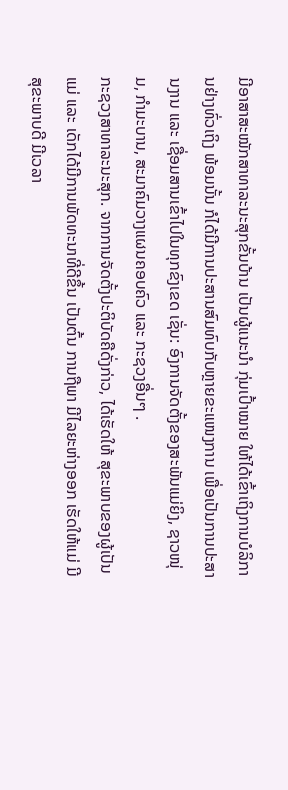ມີອາສາສະໝັກສາທາລະນະສຸກຂັ້ນບ້ານ ເປັນຜູ້ແນະນຳ ກຸ່ມເປົ້າໝາຍ ໃຫ້ໄດ້ເຂົ້າເຖິງການບໍລິການຢ່າງທົ່ວເຖິງ ພ້ອມນັ້ນ ກໍໄດ້ມີການປະສານສົມທົບກັບຫຼາຍຂະແໜງການ ເພື່ອເປັນການປະສານງານ ແລະ ເຊື່ອມສານເຂົ້າໄປໃນທຸກຂົງເຂດ ເຊັ່ນ: ອົງການຈັດຕັ້ງຂອງສະພັນແມ່ຍິງ, ຊາວໜຸ່ມ, ກຳມະບານ, ສະມາຄົມວາງແຜນຄອບຄົວ ແລະ ກະຊວງອື່ນໆ .
ກະຊວງສາທາລະນະສຸກ. ຈາກການຈັດຕັ້ງປະຕິບັດຄືດັ່ງກ່າວ, ໄດ້ເຮັດໃຫ້ ສຸຂະພາບຂອງຜູ້ເປັນ ແມ່ ແລະ ເດັກໄດ້ມີການພັດທະນາທີ່ດີຂຶ້ນ ເປັນຕົ້ນ ການຖືພາ ມີໄລຍະຫ່າງອອກ ເຮັດໃຫ້ແມ່ ມີສຸຂະພາບດີ ມີເວລາ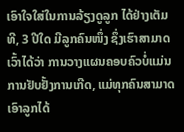ເອົາໃຈໃສ່ໃນການລ້ຽງດູລູກ ໄດ້ຢ່າງເຕັມທີ, 3 ປີໃດ ມີລູກຄົນໜຶ່ງ ຊຶ່ງເຮົາສາມາດເວົ້າໄດ້ວ່າ ການວາງແຜນຄອບຄົວບໍ່ແມ່ນການຢັບຢັ້ງການເກີດ, ແມ່ທຸກຄົນສາມາດເອົາລູກໄດ້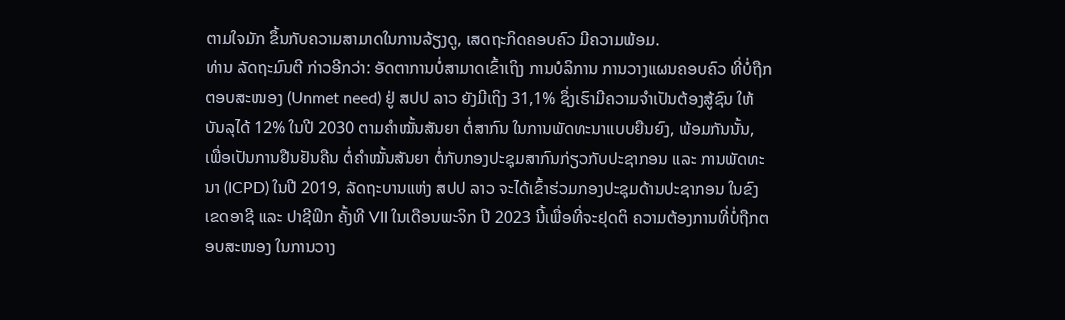ຕາມໃຈມັກ ຂຶ້ນກັບຄວາມສາມາດໃນການລ້ຽງດູ, ເສດຖະກິດຄອບຄົວ ມີຄວາມພ້ອມ.
ທ່ານ ລັດຖະມົນຕີ ກ່າວອີກວ່າ: ອັດຕາການບໍ່ສາມາດເຂົ້າເຖິງ ການບໍລິການ ການວາງແຜນຄອບຄົວ ທີ່ບໍ່ຖືກຕອບສະໜອງ (Unmet need) ຢູ່ ສປປ ລາວ ຍັງມີເຖິງ 31,1% ຊຶ່ງເຮົາມີຄວາມຈຳເປັນຕ້ອງສູ້ຊົນ ໃຫ້ບັນລຸໄດ້ 12% ໃນປີ 2030 ຕາມຄຳໝັ້ນສັນຍາ ຕໍ່ສາກົນ ໃນການພັດທະນາແບບຍືນຍົງ, ພ້ອມກັນນັ້ນ, ເພື່ອເປັນການຢືນຢັນຄືນ ຕໍ່ຄຳໝັ້ນສັນຍາ ຕໍ່ກັບກອງປະຊຸມສາກົນກ່ຽວກັບປະຊາກອນ ແລະ ການພັດທະນາ (ICPD) ໃນປີ 2019, ລັດຖະບານແຫ່ງ ສປປ ລາວ ຈະໄດ້ເຂົ້າຮ່ວມກອງປະຊຸມດ້ານປະຊາກອນ ໃນຂົງເຂດອາຊີ ແລະ ປາຊີຟິກ ຄັ້ງທີ VII ໃນເດືອນພະຈິກ ປີ 2023 ນີ້ເພື່ອທີ່ຈະຢຸດຕິ ຄວາມຕ້ອງການທີ່ບໍ່ຖືກຕອບສະໜອງ ໃນການວາງ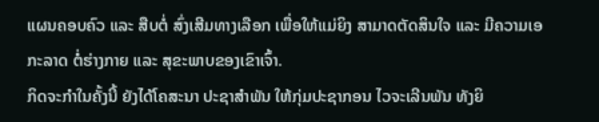ແຜນຄອບຄົວ ແລະ ສືບຕໍ່ ສົ່ງເສີມທາງເລືອກ ເພື່ອໃຫ້ແມ່ຍິງ ສາມາດຕັດສິນໃຈ ແລະ ມີຄວາມເອກະລາດ ຕໍ່ຮ່າງກາຍ ແລະ ສຸຂະພາບຂອງເຂົາເຈົ້າ.
ກິດຈະກຳໃນຄັ້ງນີ້ ຍັງໄດ້ໂຄສະນາ ປະຊາສຳພັນ ໃຫ້ກຸ່ມປະຊາກອນ ໄວຈະເລີນພັນ ທັງຍິ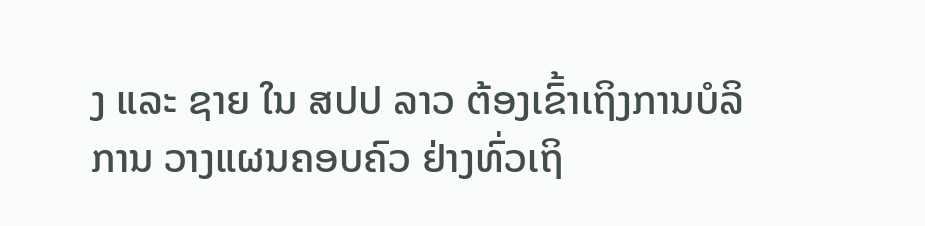ງ ແລະ ຊາຍ ໃນ ສປປ ລາວ ຕ້ອງເຂົ້າເຖິງການບໍລິການ ວາງແຜນຄອບຄົວ ຢ່າງທົ່ວເຖິ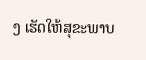ງ ເຮັດໃຫ້ສຸຂະພາບ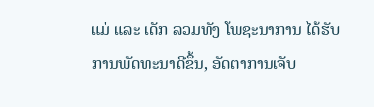ແມ່ ແລະ ເດັກ ລວມທັງ ໂພຊະນາການ ໄດ້ຮັບການພັດທະນາດີຂຶ້ນ, ອັດຕາການເຈັບ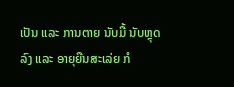ເປັນ ແລະ ການຕາຍ ນັບມື້ ນັບຫຼຸດລົງ ແລະ ອາຍຸຍືນສະເລ່ຍ ກໍ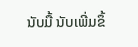ນັບມື້ ນັບເພີ່ມຂຶ້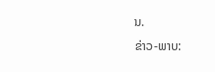ນ.
ຂ່າວ-ພາບ: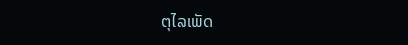ຕຸໄລເພັດ